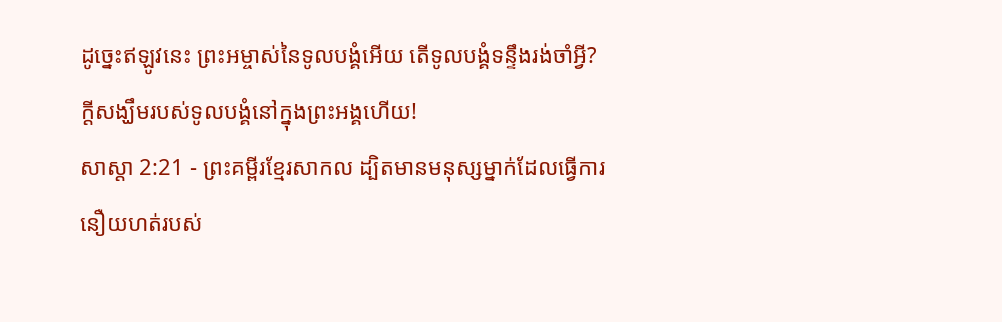ដូច្នេះឥឡូវនេះ ព្រះអម្ចាស់នៃទូលបង្គំអើយ តើទូលបង្គំទន្ទឹងរង់ចាំអ្វី? ក្ដីសង្ឃឹមរបស់ទូលបង្គំនៅក្នុងព្រះអង្គហើយ!
សាស្តា 2:21 - ព្រះគម្ពីរខ្មែរសាកល ដ្បិតមានមនុស្សម្នាក់ដែលធ្វើការនឿយហត់របស់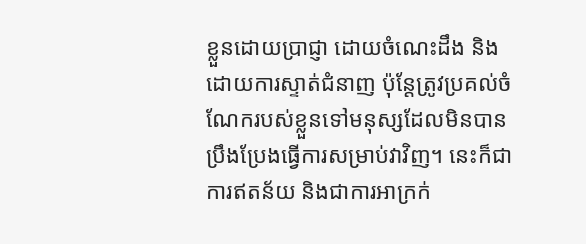ខ្លួនដោយប្រាជ្ញា ដោយចំណេះដឹង និងដោយការស្ទាត់ជំនាញ ប៉ុន្តែត្រូវប្រគល់ចំណែករបស់ខ្លួនទៅមនុស្សដែលមិនបានប្រឹងប្រែងធ្វើការសម្រាប់វាវិញ។ នេះក៏ជាការឥតន័យ និងជាការអាក្រក់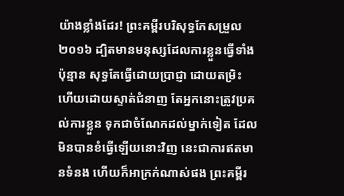យ៉ាងខ្លាំងដែរ! ព្រះគម្ពីរបរិសុទ្ធកែសម្រួល ២០១៦ ដ្បិតមានមនុស្សដែលការខ្លួនធ្វើទាំងប៉ុន្មាន សុទ្ធតែធ្វើដោយប្រាជ្ញា ដោយតម្រិះ ហើយដោយស្ទាត់ជំនាញ តែអ្នកនោះត្រូវប្រគល់ការខ្លួន ទុកជាចំណែកដល់ម្នាក់ទៀត ដែលមិនបានខំធ្វើឡើយនោះវិញ នេះជាការឥតមានទំនង ហើយក៏អាក្រក់ណាស់ផង ព្រះគម្ពីរ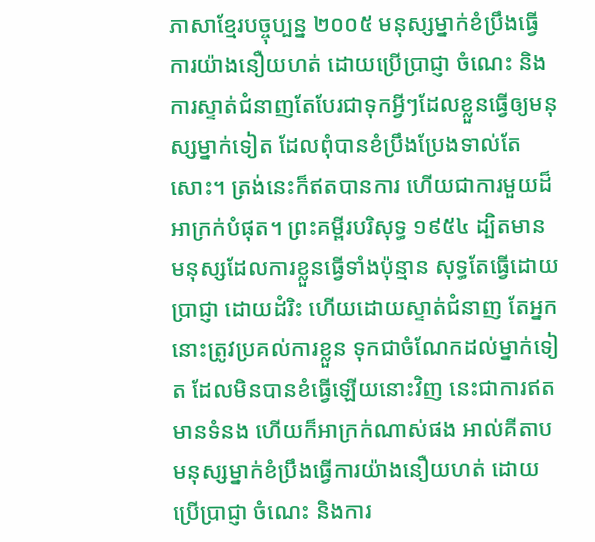ភាសាខ្មែរបច្ចុប្បន្ន ២០០៥ មនុស្សម្នាក់ខំប្រឹងធ្វើការយ៉ាងនឿយហត់ ដោយប្រើប្រាជ្ញា ចំណេះ និងការស្ទាត់ជំនាញតែបែរជាទុកអ្វីៗដែលខ្លួនធ្វើឲ្យមនុស្សម្នាក់ទៀត ដែលពុំបានខំប្រឹងប្រែងទាល់តែសោះ។ ត្រង់នេះក៏ឥតបានការ ហើយជាការមួយដ៏អាក្រក់បំផុត។ ព្រះគម្ពីរបរិសុទ្ធ ១៩៥៤ ដ្បិតមានមនុស្សដែលការខ្លួនធ្វើទាំងប៉ុន្មាន សុទ្ធតែធ្វើដោយប្រាជ្ញា ដោយដំរិះ ហើយដោយស្ទាត់ជំនាញ តែអ្នកនោះត្រូវប្រគល់ការខ្លួន ទុកជាចំណែកដល់ម្នាក់ទៀត ដែលមិនបានខំធ្វើឡើយនោះវិញ នេះជាការឥតមានទំនង ហើយក៏អាក្រក់ណាស់ផង អាល់គីតាប មនុស្សម្នាក់ខំប្រឹងធ្វើការយ៉ាងនឿយហត់ ដោយប្រើប្រាជ្ញា ចំណេះ និងការ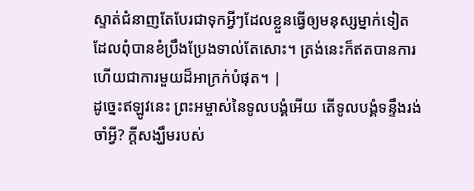ស្ទាត់ជំនាញតែបែរជាទុកអ្វីៗដែលខ្លួនធ្វើឲ្យមនុស្សម្នាក់ទៀត ដែលពុំបានខំប្រឹងប្រែងទាល់តែសោះ។ ត្រង់នេះក៏ឥតបានការ ហើយជាការមួយដ៏អាក្រក់បំផុត។ |
ដូច្នេះឥឡូវនេះ ព្រះអម្ចាស់នៃទូលបង្គំអើយ តើទូលបង្គំទន្ទឹងរង់ចាំអ្វី? ក្ដីសង្ឃឹមរបស់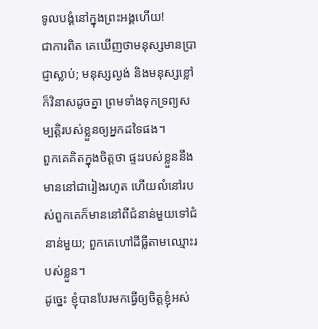ទូលបង្គំនៅក្នុងព្រះអង្គហើយ!
ជាការពិត គេឃើញថាមនុស្សមានប្រាជ្ញាស្លាប់; មនុស្សល្ងង់ និងមនុស្សខ្លៅក៏វិនាសដូចគ្នា ព្រមទាំងទុកទ្រព្យសម្បត្តិរបស់ខ្លួនឲ្យអ្នកដទៃផង។
ពួកគេគិតក្នុងចិត្តថា ផ្ទះរបស់ខ្លួននឹងមាននៅជារៀងរហូត ហើយលំនៅរបស់ពួកគេក៏មាននៅពីជំនាន់មួយទៅជំនាន់មួយ; ពួកគេហៅដីធ្លីតាមឈ្មោះរបស់ខ្លួន។
ដូច្នេះ ខ្ញុំបានបែរមកធ្វើឲ្យចិត្តខ្ញុំអស់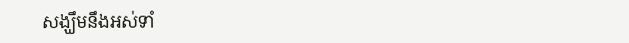សង្ឃឹមនឹងអស់ទាំ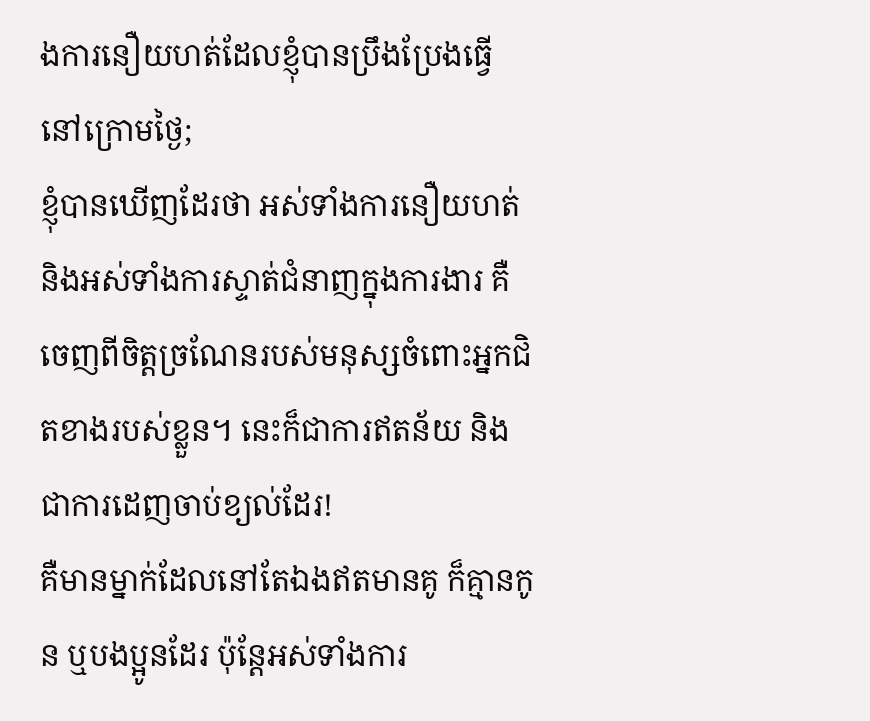ងការនឿយហត់ដែលខ្ញុំបានប្រឹងប្រែងធ្វើនៅក្រោមថ្ងៃ;
ខ្ញុំបានឃើញដែរថា អស់ទាំងការនឿយហត់ និងអស់ទាំងការស្ទាត់ជំនាញក្នុងការងារ គឺចេញពីចិត្តច្រណែនរបស់មនុស្សចំពោះអ្នកជិតខាងរបស់ខ្លួន។ នេះក៏ជាការឥតន័យ និងជាការដេញចាប់ខ្យល់ដែរ!
គឺមានម្នាក់ដែលនៅតែឯងឥតមានគូ ក៏គ្មានកូន ឬបងប្អូនដែរ ប៉ុន្តែអស់ទាំងការ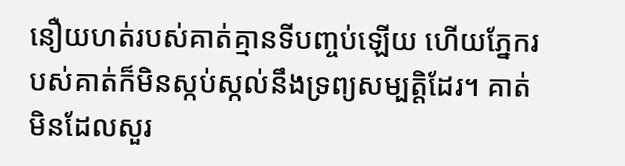នឿយហត់របស់គាត់គ្មានទីបញ្ចប់ឡើយ ហើយភ្នែករបស់គាត់ក៏មិនស្កប់ស្កល់នឹងទ្រព្យសម្បត្តិដែរ។ គាត់មិនដែលសួរ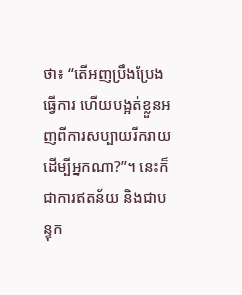ថា៖ “តើអញប្រឹងប្រែងធ្វើការ ហើយបង្អត់ខ្លួនអញពីការសប្បាយរីករាយ ដើម្បីអ្នកណា?”។ នេះក៏ជាការឥតន័យ និងជាបន្ទុក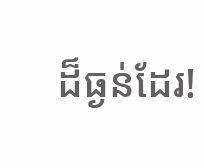ដ៏ធ្ងន់ដែរ!